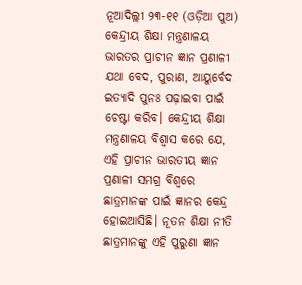ନୂଆଦିଲ୍ଲୀ ୨୩-୧୧ (ଓଡ଼ିଆ ପୁଅ) କେନ୍ଦ୍ରୀୟ ଶିକ୍ଷା ମନ୍ତ୍ରଣାଳୟ ଭାରତର ପ୍ରାଚୀନ ଜ୍ଞାନ ପ୍ରଣାଳୀ ଯଥା ବେଦ, ପୁରାଣ, ଆୟୁର୍ବେଦ ଇତ୍ୟାଦି ପୁନଃ ପଢ଼ାଇବା ପାଇଁ ଚେଷ୍ଟା କରିବ। କେନ୍ଦ୍ରୀୟ ଶିକ୍ଷା ମନ୍ତ୍ରଣାଳୟ ବିଶ୍ୱାସ କରେ ଯେ, ଏହି ପ୍ରାଚୀନ ଭାରତୀୟ ଜ୍ଞାନ ପ୍ରଣାଳୀ ସମଗ୍ର ବିଶ୍ୱରେ ଛାତ୍ରମାନଙ୍କ ପାଇଁ ଜ୍ଞାନର କେନ୍ଦ୍ର ହୋଇଆସିଛି। ନୂତନ ଶିକ୍ଷା ନୀତି ଛାତ୍ରମାନଙ୍କୁ ଏହି ପୁରୁଣା ଜ୍ଞାନ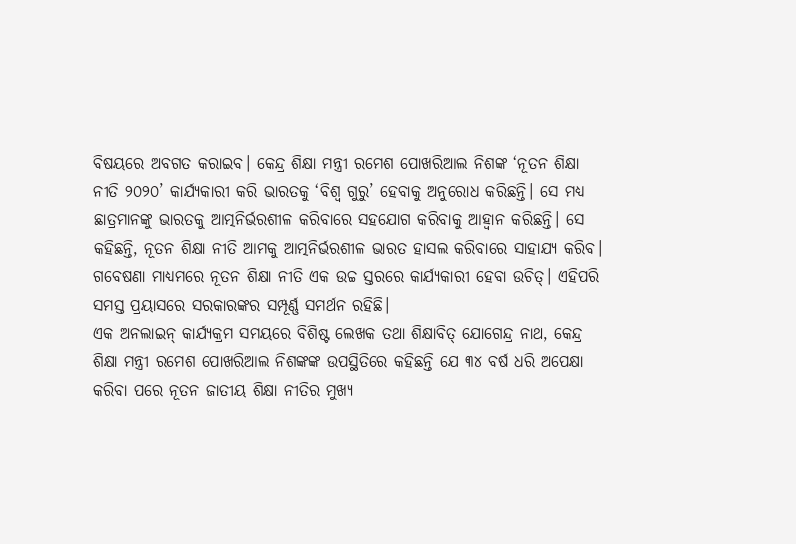ବିଷୟରେ ଅବଗତ କରାଇବ। କେନ୍ଦ୍ର ଶିକ୍ଷା ମନ୍ତ୍ରୀ ରମେଶ ପୋଖରିଆଲ ନିଶଙ୍କ ‘ନୂତନ ଶିକ୍ଷା ନୀତି ୨୦୨୦’ କାର୍ଯ୍ୟକାରୀ କରି ଭାରତକୁ ‘ବିଶ୍ୱ ଗୁରୁ’ ହେବାକୁ ଅନୁରୋଧ କରିଛନ୍ତି। ସେ ମଧ୍ୟ ଛାତ୍ରମାନଙ୍କୁ ଭାରତକୁ ଆତ୍ମନିର୍ଭରଶୀଳ କରିବାରେ ସହଯୋଗ କରିବାକୁ ଆହ୍ୱାନ କରିଛନ୍ତି। ସେ କହିଛନ୍ତି, ନୂତନ ଶିକ୍ଷା ନୀତି ଆମକୁ ଆତ୍ମନିର୍ଭରଶୀଳ ଭାରତ ହାସଲ କରିବାରେ ସାହାଯ୍ୟ କରିବ। ଗବେଷଣା ମାଧ୍ୟମରେ ନୂତନ ଶିକ୍ଷା ନୀତି ଏକ ଉଚ୍ଚ ସ୍ତରରେ କାର୍ଯ୍ୟକାରୀ ହେବା ଉଚିତ୍। ଏହିପରି ସମସ୍ତ ପ୍ରୟାସରେ ସରକାରଙ୍କର ସମ୍ପୂର୍ଣ୍ଣ ସମର୍ଥନ ରହିଛି।
ଏକ ଅନଲାଇନ୍ କାର୍ଯ୍ୟକ୍ରମ ସମୟରେ ବିଶିଷ୍ଟ ଲେଖକ ତଥା ଶିକ୍ଷାବିତ୍ ଯୋଗେନ୍ଦ୍ର ନାଥ, କେନ୍ଦ୍ର ଶିକ୍ଷା ମନ୍ତ୍ରୀ ରମେଶ ପୋଖରିଆଲ ନିଶଙ୍କଙ୍କ ଉପସ୍ଥିତିରେ କହିଛନ୍ତି ଯେ ୩୪ ବର୍ଷ ଧରି ଅପେକ୍ଷା କରିବା ପରେ ନୂତନ ଜାତୀୟ ଶିକ୍ଷା ନୀତିର ମୁଖ୍ୟ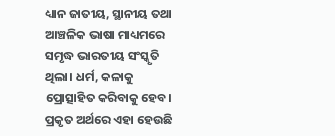ଧ୍ୟାନ ଜାତୀୟ, ସ୍ଥାନୀୟ ତଥା ଆଞ୍ଚଳିକ ଭାଷା ମାଧ୍ୟମରେ ସମୃଦ୍ଧ ଭାରତୀୟ ସଂସ୍କୃତି ଥିଲା। ଧର୍ମ, କଳାକୁ ପ୍ରୋତ୍ସାହିତ କରିବାକୁ ହେବ। ପ୍ରକୃତ ଅର୍ଥରେ ଏହା ହେଉଛି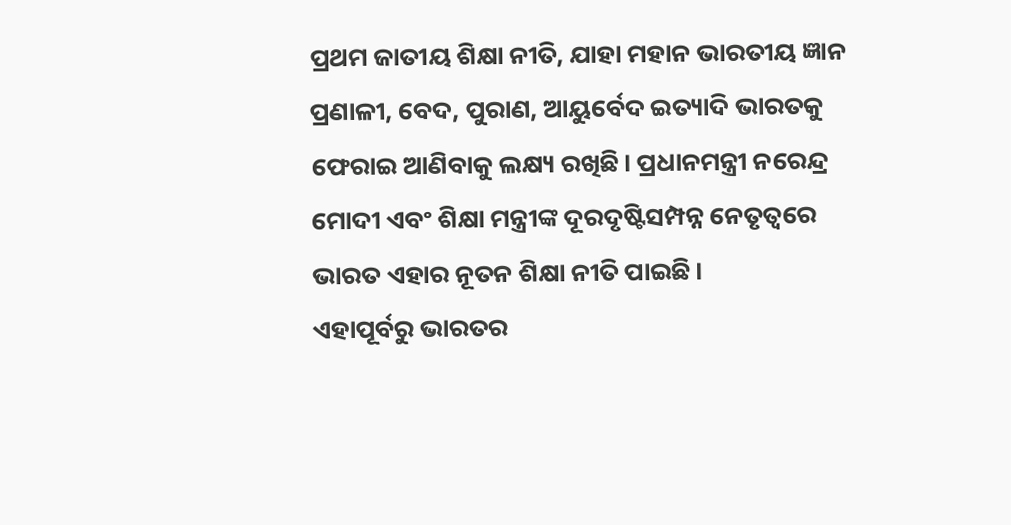ପ୍ରଥମ ଜାତୀୟ ଶିକ୍ଷା ନୀତି, ଯାହା ମହାନ ଭାରତୀୟ ଜ୍ଞାନ ପ୍ରଣାଳୀ, ବେଦ, ପୁରାଣ, ଆୟୁର୍ବେଦ ଇତ୍ୟାଦି ଭାରତକୁ ଫେରାଇ ଆଣିବାକୁ ଲକ୍ଷ୍ୟ ରଖିଛି। ପ୍ରଧାନମନ୍ତ୍ରୀ ନରେନ୍ଦ୍ର ମୋଦୀ ଏବଂ ଶିକ୍ଷା ମନ୍ତ୍ରୀଙ୍କ ଦୂରଦୃଷ୍ଟିସମ୍ପନ୍ନ ନେତୃତ୍ୱରେ ଭାରତ ଏହାର ନୂତନ ଶିକ୍ଷା ନୀତି ପାଇଛି।
ଏହାପୂର୍ବରୁ ଭାରତର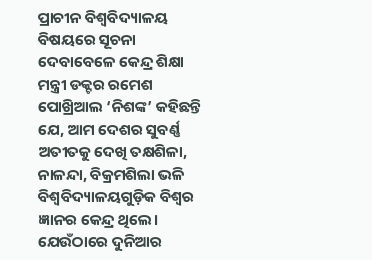ପ୍ରାଚୀନ ବିଶ୍ୱବିଦ୍ୟାଳୟ ବିଷୟରେ ସୂଚନା ଦେବାବେଳେ କେନ୍ଦ୍ର ଶିକ୍ଷା ମନ୍ତ୍ରୀ ଡକ୍ଟର ରମେଶ ପୋଖ୍ରିଆଲ ‘ନିଶଙ୍କ’ କହିଛନ୍ତି ଯେ, ଆମ ଦେଶର ସୁବର୍ଣ୍ଣ ଅତୀତକୁ ଦେଖି ତକ୍ଷଶିଳା, ନାଳନ୍ଦା, ବିକ୍ରମଶିଲା ଭଳି ବିଶ୍ୱବିଦ୍ୟାଳୟଗୁଡ଼ିକ ବିଶ୍ୱର ଜ୍ଞାନର କେନ୍ଦ୍ର ଥିଲେ। ଯେଉଁଠାରେ ଦୁନିଆର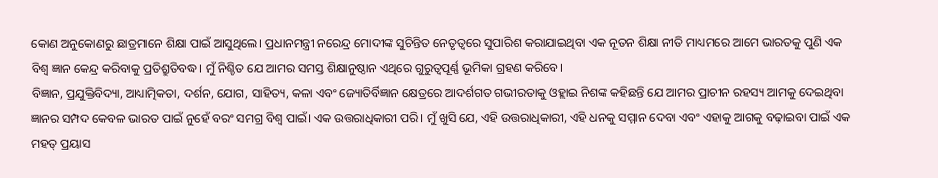କୋଣ ଅନୁକୋଣରୁ ଛାତ୍ରମାନେ ଶିକ୍ଷା ପାଇଁ ଆସୁଥିଲେ। ପ୍ରଧାନମନ୍ତ୍ରୀ ନରେନ୍ଦ୍ର ମୋଦୀଙ୍କ ସୁଚିନ୍ତିତ ନେତୃତ୍ୱରେ ସୁପାରିଶ କରାଯାଇଥିବା ଏକ ନୂତନ ଶିକ୍ଷା ନୀତି ମାଧ୍ୟମରେ ଆମେ ଭାରତକୁ ପୁଣି ଏକ ବିଶ୍ୱ ଜ୍ଞାନ କେନ୍ଦ୍ର କରିବାକୁ ପ୍ରତିଶ୍ରୁତିବଦ୍ଧ। ମୁଁ ନିଶ୍ଚିତ ଯେ ଆମର ସମସ୍ତ ଶିକ୍ଷାନୁଷ୍ଠାନ ଏଥିରେ ଗୁରୁତ୍ୱପୂର୍ଣ୍ଣ ଭୂମିକା ଗ୍ରହଣ କରିବେ।
ବିଜ୍ଞାନ, ପ୍ରଯୁକ୍ତିବିଦ୍ୟା, ଆଧ୍ୟାତ୍ମିକତା, ଦର୍ଶନ, ଯୋଗ, ସାହିତ୍ୟ, କଳା ଏବଂ ଜ୍ୟୋତିର୍ବିଜ୍ଞାନ କ୍ଷେତ୍ରରେ ଆଦର୍ଶଗତ ଗଭୀରତାକୁ ଓହ୍ଲାଇ ନିଶଙ୍କ କହିଛନ୍ତି ଯେ ଆମର ପ୍ରାଚୀନ ରହସ୍ୟ ଆମକୁ ଦେଇଥିବା ଜ୍ଞାନର ସମ୍ପଦ କେବଳ ଭାରତ ପାଇଁ ନୁହେଁ ବରଂ ସମଗ୍ର ବିଶ୍ୱ ପାଇଁ। ଏକ ଉତ୍ତରାଧିକାରୀ ପରି। ମୁଁ ଖୁସି ଯେ, ଏହି ଉତ୍ତରାଧିକାରୀ, ଏହି ଧନକୁ ସମ୍ମାନ ଦେବା ଏବଂ ଏହାକୁ ଆଗକୁ ବଢ଼ାଇବା ପାଇଁ ଏକ ମହତ୍ ପ୍ରୟାସ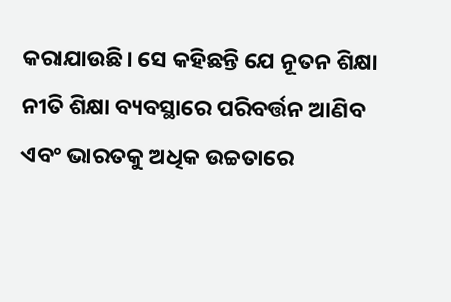କରାଯାଉଛି। ସେ କହିଛନ୍ତି ଯେ ନୂତନ ଶିକ୍ଷା ନୀତି ଶିକ୍ଷା ବ୍ୟବସ୍ଥାରେ ପରିବର୍ତ୍ତନ ଆଣିବ ଏବଂ ଭାରତକୁ ଅଧିକ ଉଚ୍ଚତାରେ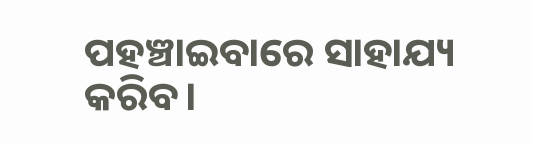ପହଞ୍ଚାଇବାରେ ସାହାଯ୍ୟ କରିବ।